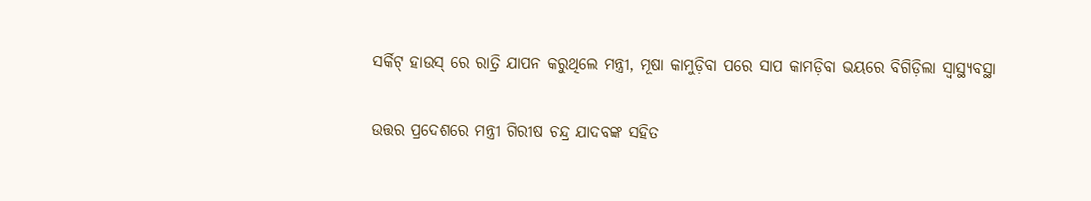ସର୍କିଟ୍ ହାଉସ୍ ରେ ରାତ୍ରି ଯାପନ କରୁଥିଲେ ମନ୍ତ୍ରୀ, ମୂଷା କାମୁଡ଼ିବା ପରେ ସାପ କାମଡ଼ିବା ଭୟରେ ବିଗିଡ଼ିଲା ସ୍ୱାସ୍ଥ୍ୟବସ୍ଥା

ଉତ୍ତର ପ୍ରଦେଶରେ ମନ୍ତ୍ରୀ ଗିରୀଷ ଚନ୍ଦ୍ର ଯାଦବଙ୍କ ସହିତ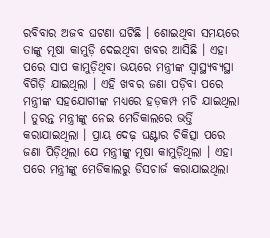ରବିବାର ଅଜବ ଘଟଣା ଘଟିଛି । ଶୋଇଥିବା ସମୟରେ ତାଙ୍କୁ ମୂଷା କାମୁଡ଼ି ଦେଇଥିବା ଖବର ଆସିଛି । ଏହା ପରେ ସାପ କାମୁଡ଼ିଥିବା ଭୟରେ ମନ୍ତ୍ରୀଙ୍କ ସ୍ୱାସ୍ଥ୍ୟବ୍ୟସ୍ଥା ବିଗିଡ଼ି ଯାଇଥିଲା । ଏହି ଖବର ଜଣା ପଡ଼ିବା ପରେ ମନ୍ତ୍ରୀଙ୍କ ସହଯୋଗୀଙ୍କ ମଧ୍ୟରେ ହଡ଼କମ୍ପ ମଚି ଯାଇଥିଲା । ତୁରନ୍ତ ମନ୍ତ୍ରୀଙ୍କୁ ନେଇ ମେଡିକାଲରେ ଭର୍ତ୍ତି କରାଯାଇଥିଲା । ପ୍ରାୟ ଦେଢ଼ ଘଣ୍ଟାର ଚିକିତ୍ସା ପରେ ଜଣା ପିଡ଼ିଥିଲା ଯେ ମନ୍ତ୍ରୀଙ୍କୁ ମୂଷା କାମୁଡ଼ିଥିଲା । ଏହା ପରେ ମନ୍ତ୍ରୀଙ୍କୁ ମେଡିକାଲରୁ ଡିସଚାର୍ଜ କରାଯାଇଥିଲା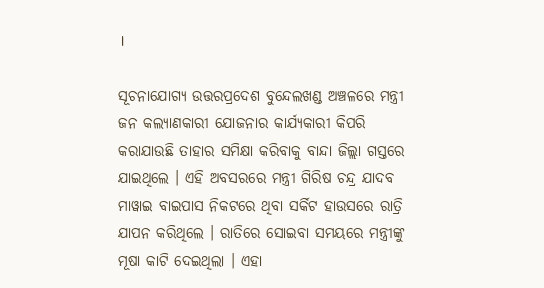।

ସୂଚନାଯୋଗ୍ୟ ଉତ୍ତରପ୍ରଦେଶ ବୁନ୍ଦେଲଖଣ୍ଡ ଅଞ୍ଚଳରେ ମନ୍ତ୍ରୀ ଜନ କଲ୍ୟାଣକାରୀ ଯୋଜନାର କାର୍ଯ୍ୟକାରୀ କିପରି କରାଯାଉଛି ତାହାର ସମିକ୍ଷା କରିବାକୁ ବାନ୍ଦା ଜିଲ୍ଲା ଗସ୍ତରେ ଯାଇଥିଲେ । ଏହି ଅବସରରେ ମନ୍ତ୍ରୀ ଗିରିଷ ଚନ୍ଦ୍ର ଯାଦବ ମାୱାଇ ବାଇପାସ ନିକଟରେ ଥିବା ସର୍କିଟ ହାଉସରେ ରାତ୍ରି ଯାପନ କରିଥିଲେ । ରାତିରେ ସୋଇବା ସମୟରେ ମନ୍ତ୍ରୀଙ୍କୁ ମୂଷା କାଟି ଦେଇଥିଲା । ଏହା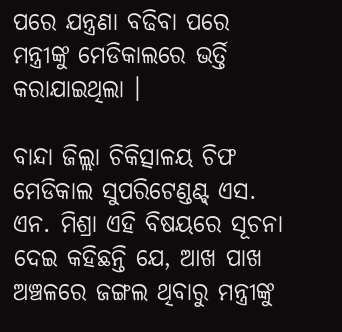ପରେ ଯନ୍ତ୍ରଣା ବଢିବା ପରେ ମନ୍ତ୍ରୀଙ୍କୁ ମେଡିକାଲରେ ଭର୍ତ୍ତି କରାଯାଇଥିଲା ।

ବାନ୍ଦା ଜିଲ୍ଲା ଚିକିତ୍ସାଳୟ ଚିଫ ମେଡିକାଲ ସୁପରିଟେଣ୍ଡଣ୍ଟ୍ ଏସ. ଏନ. ମିଶ୍ରା ଏହି ବିଷୟରେ ସୂଚନା ଦେଇ କହିଛନ୍ତି ଯେ, ଆଖ ପାଖ ଅଞ୍ଚଳରେ ଜଙ୍ଗଲ ଥିବାରୁ ମନ୍ତ୍ରୀଙ୍କୁ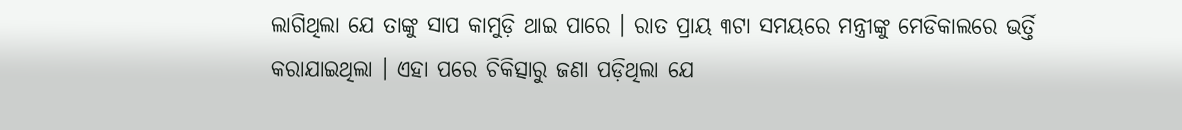ଲାଗିଥିଲା ଯେ ତାଙ୍କୁ ସାପ କାମୁଡ଼ି ଥାଇ ପାରେ । ରାତ ପ୍ରାୟ ୩ଟା ସମୟରେ ମନ୍ତ୍ରୀଙ୍କୁ ମେଡିକାଲରେ ଭର୍ତ୍ତି କରାଯାଇଥିଲା । ଏହା ପରେ ଚିକିତ୍ସାରୁ ଜଣା ପଡ଼ିଥିଲା ଯେ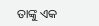ତାଙ୍କୁ ଏକ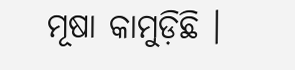ମୂଷା କାମୁଡ଼ିଛି ।